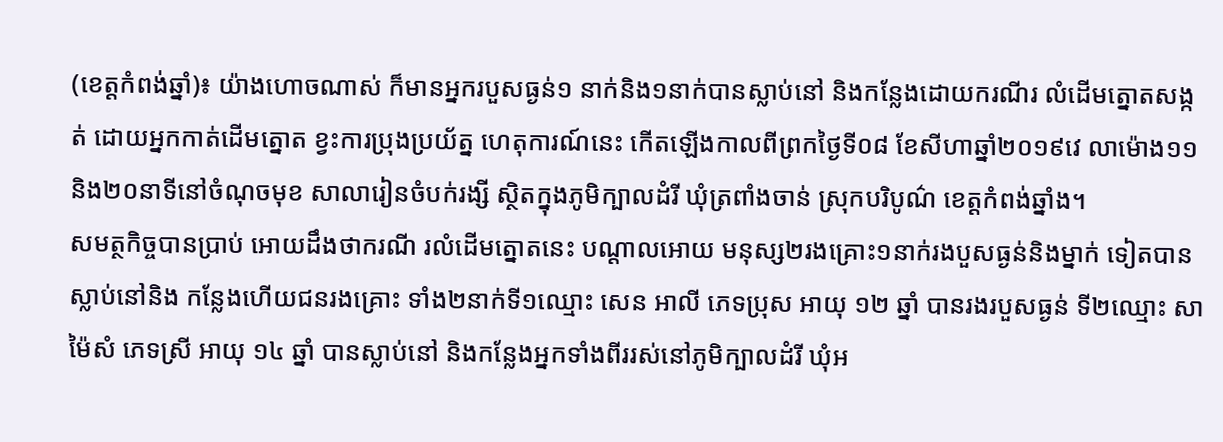(ខេត្តកំពង់ឆ្នាំ)៖ យ៉ាងហោចណាស់ ក៏មានអ្នករបួសធ្ងន់១ នាក់និង១នាក់បានស្លាប់នៅ និងកន្លែងដោយករណីរ លំដើមត្នោតសង្កត់ ដោយអ្នកកាត់ដើមត្នោត ខ្វះការប្រុងប្រយ័ត្ន ហេតុការណ៍នេះ កើតឡើងកាលពីព្រកថ្ងៃទី០៨ ខែសីហាឆ្នាំ២០១៩វេ លាម៉ោង១១និង២០នាទីនៅចំណុចមុខ សាលារៀនចំបក់រង្សី ស្ថិតក្នុងភូមិក្បាលដំរី ឃុំត្រពាំងចាន់ ស្រុកបរិបូណ៌ ខេត្តកំពង់ឆ្នាំង។
សមត្ថកិច្ចបានប្រាប់ អោយដឹងថាករណី រលំដើមត្នោតនេះ បណ្តាលអោយ មនុស្ស២រងគ្រោះ១នាក់រងបួសធ្ងន់និងម្នាក់ ទៀតបានស្លាប់នៅនិង កន្លែងហើយជនរងគ្រោះ ទាំង២នាក់ទី១ឈ្មោះ សេន អាលី ភេទប្រុស អាយុ ១២ ឆ្នាំ បានរងរបួសធ្ងន់ ទី២ឈ្មោះ សា ម៉ៃសំ ភេទស្រី អាយុ ១៤ ឆ្នាំ បានស្លាប់នៅ និងកន្លែងអ្នកទាំងពីររស់នៅភូមិក្បាលដំរី ឃុំអ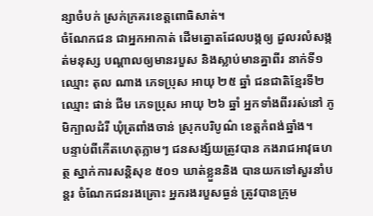ន្សាចំបក់ ស្រក់ក្រគរខេត្តពោធិសាត់។
ចំណែកជន ជាអ្នកអាកាត់ ដើមត្នោតដែលបង្កឲ្យ ដួលរលំសង្កត់មនុស្ស បណ្តាលឲ្យមានរបួស និងស្លាប់មានគ្នាពីរ នាក់ទី១ឈ្មោះ តុល ណាង ភេទប្រុស អាយុ ២៥ ឆ្នាំ ជនជាតិខ្មែរទី២ឈ្មោះ ផាន់ ជីម ភេទប្រុស អាយុ ២៦ ឆ្នាំ អ្នកទាំងពីររស់នៅ ភូមិក្បាលដំរី ឃុំត្រពាំងចាន់ ស្រុកបរិបូណ៌ ខេត្តកំពង់ឆ្នាំង។
បន្ទាប់ពីកើតហេតុភ្លាមៗ ជនសង្ស័យត្រូវបាន កងរាជអាវុធហត្ថ ស្នាក់ការសន្តិសុខ ៥០១ ឃាត់ខ្លួននិង បានយកទៅសួរនាំបន្តរ ចំណែកជនរងគ្រោះ អ្នករងរបួសធ្ងន់ ត្រូវបានក្រុម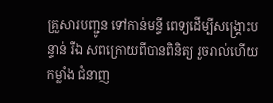គ្រួសារបញ្ជូន ទៅកាន់មន្ទី ពេទ្យដើម្បីសង្គ្រោះបន្ទាន់ រឺឯ សពក្រោយពីបានពិនិត្យ រួចរាល់ហើយកម្លាំង ជំនាញ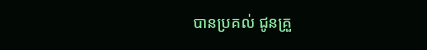បានប្រគល់ ជូនគ្រួ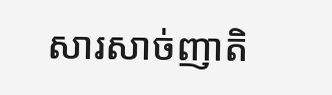សារសាច់ញាតិ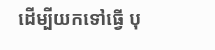ដើម្បីយកទៅធ្វើ បុ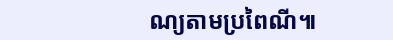ណ្យតាមប្រពៃណី៕